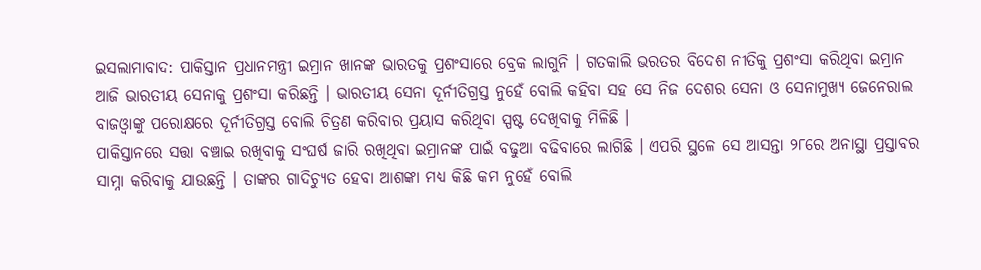ଇସଲାମାବାଦ: ପାକିସ୍ତାନ ପ୍ରଧାନମନ୍ତ୍ରୀ ଇମ୍ରାନ ଖାନଙ୍କ ଭାରତକୁ ପ୍ରଶଂସାରେ ବ୍ରେକ ଲାଗୁନି । ଗତକାଲି ଭରତର ବିଦେଶ ନୀତିକୁ ପ୍ରଶଂସା କରିଥିବା ଇମ୍ରାନ ଆଜି ଭାରତୀୟ ସେନାକୁ ପ୍ରଶଂସା କରିଛନ୍ତି । ଭାରତୀୟ ସେନା ଦୂର୍ନୀତିଗ୍ରସ୍ତ ନୁହେଁ ବୋଲି କହିବା ସହ ସେ ନିଜ ଦେଶର ସେନା ଓ ସେନାମୁଖ୍ୟ ଜେନେରାଲ ବାଜଓ୍ବାଙ୍କୁ ପରୋକ୍ଷରେ ଦୂର୍ନୀତିଗ୍ରସ୍ତ ବୋଲି ଚିତ୍ରଣ କରିବାର ପ୍ରୟାସ କରିଥିବା ସ୍ପଷ୍ଟ ଦେଖିବାକୁ ମିଳିଛି ।
ପାକିସ୍ତାନରେ ସତ୍ତା ବଞ୍ଚାଇ ରଖିବାକୁ ସଂଘର୍ଷ ଜାରି ରଖିଥିବା ଇମ୍ରାନଙ୍କ ପାଇଁ ବଢୁଆ ବଢିବାରେ ଲାଗିଛି । ଏପରି ସ୍ଥଳେ ସେ ଆସନ୍ତା ୨୮ରେ ଅନାସ୍ଥା ପ୍ରସ୍ତାବର ସାମ୍ନା କରିବାକୁ ଯାଉଛନ୍ତି । ତାଙ୍କର ଗାଦିଚ୍ୟୁତ ହେବା ଆଶଙ୍କା ମଧ୍ୟ କିଛି କମ ନୁହେଁ ବୋଲି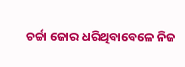ଚର୍ଚ୍ଚା ଜୋର ଧରିଥିବାବେଳେ ନିଜ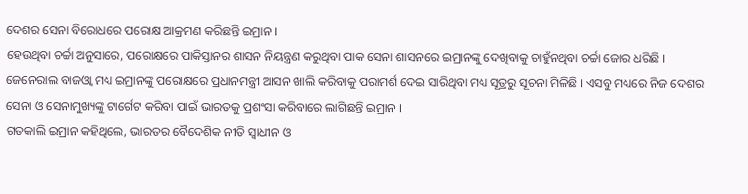ଦେଶର ସେନା ବିରୋଧରେ ପରୋକ୍ଷ ଆକ୍ରମଣ କରିଛନ୍ତି ଇମ୍ରାନ ।
ହେଉଥିବା ଚର୍ଚ୍ଚା ଅନୁସାରେ, ପରୋକ୍ଷରେ ପାକିସ୍ତାନର ଶାସନ ନିୟନ୍ତ୍ରଣ କରୁଥିବା ପାକ ସେନା ଶାସନରେ ଇମ୍ରାନଙ୍କୁ ଦେଖିବାକୁ ଚାହୁଁନଥିବା ଚର୍ଚ୍ଚା ଜୋର ଧରିଛି । ଜେନେରାଲ ବାଜଓ୍ବା ମଧ୍ୟ ଇମ୍ରାନଙ୍କୁ ପରୋକ୍ଷରେ ପ୍ରଧାନମନ୍ତ୍ରୀ ଆସନ ଖାଲି କରିବାକୁ ପରାମର୍ଶ ଦେଇ ସାରିଥିବା ମଧ୍ୟ ସୂତ୍ରରୁ ସୂଚନା ମିଳିଛି । ଏସବୁ ମଧ୍ୟରେ ନିଜ ଦେଶର ସେନା ଓ ସେନାମୁଖ୍ୟଙ୍କୁ ଟାର୍ଗେଟ କରିବା ପାଇଁ ଭାରତକୁ ପ୍ରଶଂସା କରିବାରେ ଲାଗିଛନ୍ତି ଇମ୍ରାନ ।
ଗତକାଲି ଇମ୍ରାନ କହିଥିଲେ, ଭାରତର ବୈଦେଶିକ ନୀତି ସ୍ବାଧୀନ ଓ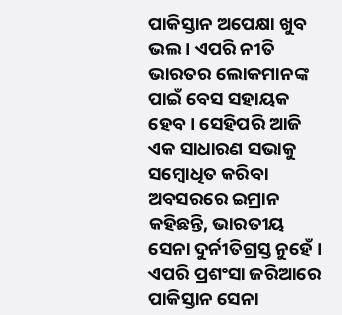ପାକିସ୍ତାନ ଅପେକ୍ଷା ଖୁବ ଭଲ । ଏପରି ନୀତି ଭାରତର ଲୋକମାନଙ୍କ ପାଇଁ ବେସ ସହାୟକ ହେବ । ସେହିପରି ଆଜି ଏକ ସାଧାରଣ ସଭାକୁ ସମ୍ବୋଧିତ କରିବା ଅବସରରେ ଇମ୍ରାନ କହିଛନ୍ତି, ଭାରତୀୟ ସେନା ଦୁର୍ନୀତିଗ୍ରସ୍ତ ନୁହେଁ । ଏପରି ପ୍ରଶଂସା ଜରିଆରେ ପାକିସ୍ତାନ ସେନା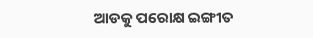ଆଡକୁ ପରୋକ୍ଷ ଇଙ୍ଗୀତ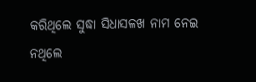କରିଥିଲେ ସୁଦ୍ଧା ସିଧାସଳଖ ନାମ ନେଇ ନଥିଲେ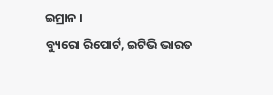ଇମ୍ରାନ ।
ବ୍ୟୁରୋ ରିପୋର୍ଟ, ଇଟିଭି ଭାରତ